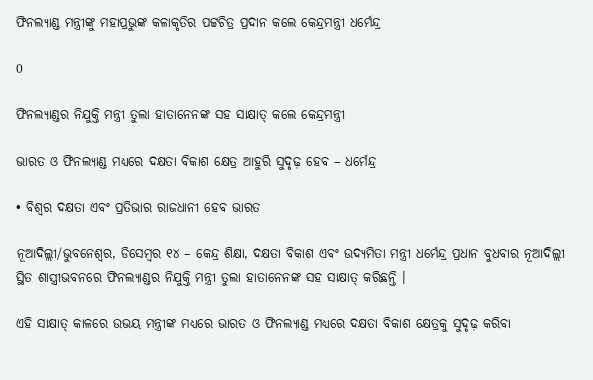ଫିନଲ୍ୟାଣ୍ଡ ମନ୍ତ୍ରୀଙ୍କୁ ମହାପ୍ରଭୁଙ୍କ କଳାକୃତିର ପଟ୍ଟଚିତ୍ର ପ୍ରଦାନ କଲେ କେନ୍ଦ୍ରମନ୍ତ୍ରୀ ଧର୍ମେନ୍ଦ୍ର

0

ଫିନଲ୍ୟାଣ୍ଡର ନିଯୁକ୍ତି ମନ୍ତ୍ରୀ ତୁଲା ହାତାନେନଙ୍କ ସହ ସାକ୍ଷାତ୍ କଲେ କେନ୍ଦ୍ରମନ୍ତ୍ରୀ

ଭାରତ ଓ ଫିନଲ୍ୟାଣ୍ଡ ମଧ୍ୟରେ ଦକ୍ଷତା ବିକାଶ କ୍ଷେତ୍ର ଆହୁରି ସୁଦୃଢ଼ ହେବ – ଧର୍ମେନ୍ଦ୍ର

• ବିଶ୍ୱର ଦକ୍ଷତା ଏବଂ ପ୍ରତିଭାର ରାଜଧାନୀ ହେବ ଭାରତ

ନୂଆଦିଲ୍ଲୀ/ଭୁବନେଶ୍ୱର, ଡିସେମ୍ବର ୧୪ – କେନ୍ଦ୍ର ଶିକ୍ଷା, ଦକ୍ଷତା ବିକାଶ ଏବଂ ଉଦ୍ୟମିତା ମନ୍ତ୍ରୀ ଧର୍ମେନ୍ଦ୍ର ପ୍ରଧାନ ବୁଧବାର ନୂଆଦିଲ୍ଲୀ ସ୍ଥିତ ଶାସ୍ତ୍ରୀଭବନରେ ଫିନଲ୍ୟାଣ୍ଡର ନିଯୁକ୍ତି ମନ୍ତ୍ରୀ ତୁଲା ହାତାନେନଙ୍କ ସହ ସାକ୍ଷାତ୍ କରିଛନ୍ତି ।

ଏହି ସାକ୍ଷାତ୍ କାଳରେ ଉଭୟ ମନ୍ତ୍ରୀଙ୍କ ମଧ୍ୟରେ ଭାରତ ଓ ଫିନଲ୍ୟାଣ୍ଡ ମଧ୍ୟରେ ଦକ୍ଷତା ବିକାଶ କ୍ଷେତ୍ରକୁ ସୁଦୃଢ଼ କରିବା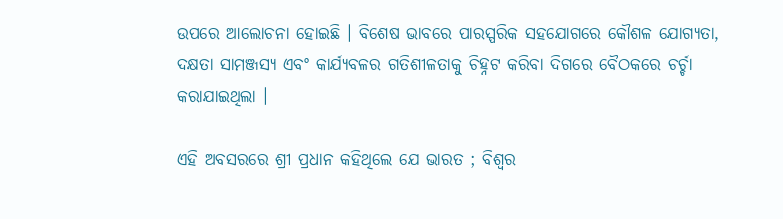ଉପରେ ଆଲୋଚନା ହୋଇଛି । ବିଶେଷ ଭାବରେ ପାରସ୍ପରିକ ସହଯୋଗରେ କୌଶଳ ଯୋଗ୍ୟତା, ଦକ୍ଷତା ସାମଞ୍ଜସ୍ୟ ଏବଂ କାର୍ଯ୍ୟବଳର ଗତିଶୀଳତାକୁ ଚିହ୍ନଟ କରିବା ଦିଗରେ ବୈଠକରେ ଚର୍ଚ୍ଚା କରାଯାଇଥିଲା ।

ଏହି ଅବସରରେ ଶ୍ରୀ ପ୍ରଧାନ କହିଥିଲେ ଯେ ଭାରତ ; ବିଶ୍ୱର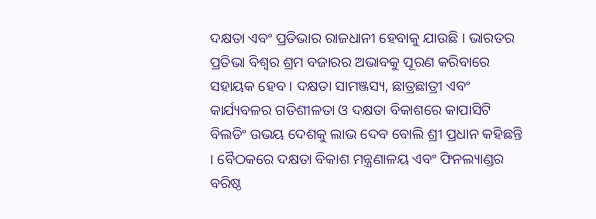ଦକ୍ଷତା ଏବଂ ପ୍ରତିଭାର ରାଜଧାନୀ ହେବାକୁ ଯାଉଛି । ଭାରତର ପ୍ରତିଭା ବିଶ୍ୱର ଶ୍ରମ ବଜାରର ଅଭାବକୁ ପୂରଣ କରିବାରେ ସହାୟକ ହେବ । ଦକ୍ଷତା ସାମଞ୍ଜସ୍ୟ, ଛାତ୍ରଛାତ୍ରୀ ଏବଂ କାର୍ଯ୍ୟବଳର ଗତିଶୀଳତା ଓ ଦକ୍ଷତା ବିକାଶରେ କାପାସିଟି ବିଲଡିଂ ଉଭୟ ଦେଶକୁ ଲାଭ ଦେବ ବୋଲି ଶ୍ରୀ ପ୍ରଧାନ କହିଛନ୍ତି । ବୈଠକରେ ଦକ୍ଷତା ବିକାଶ ମନ୍ତ୍ରଣାଳୟ ଏବଂ ଫିନଲ୍ୟାଣ୍ଡର ବରିଷ୍ଠ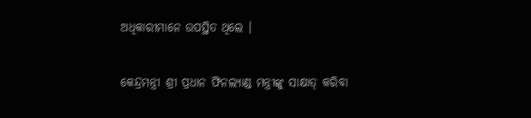ଅଧିକାରୀମାନେ ଉପସ୍ଥିତ ଥିଲେ ।

କେନ୍ଦ୍ରମନ୍ତ୍ରୀ ଶ୍ରୀ ପ୍ରଧାନ ଫିନଲ୍ୟାଣ୍ଡ ମନ୍ତ୍ରୀଙ୍କୁ ସାକ୍ଷାତ୍ କରିବା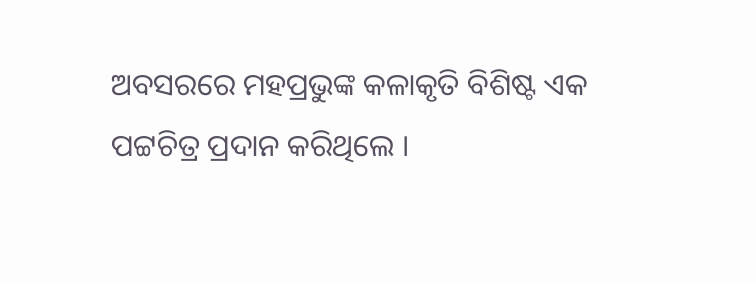ଅବସରରେ ମହପ୍ରଭୁଙ୍କ କଳାକୃତି ବିଶିଷ୍ଟ ଏକ ପଟ୍ଟଚିତ୍ର ପ୍ରଦାନ କରିଥିଲେ ।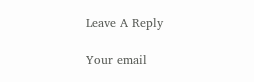Leave A Reply

Your email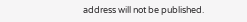address will not be published.